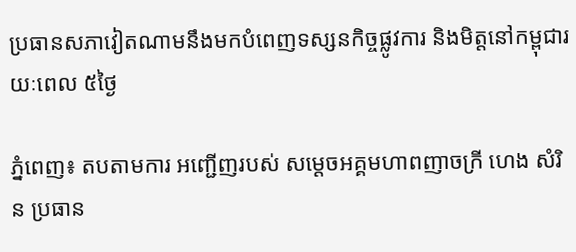ប្រធានសភាវៀតណាមនឹងមកបំពេញទស្សនកិច្ចផ្លូវការ និងមិត្តនៅកម្ពុជារយៈពេល ៥ថ្ងៃ

ភ្នំពេញ៖ តបតាមការ អញ្ជើញរបស់ សម្តេចអគ្គមហាពញាចក្រី ហេង សំរិន ប្រធាន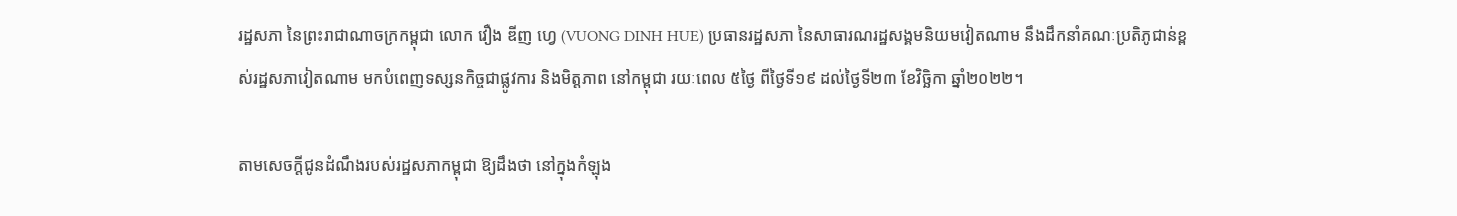រដ្ឋសភា នៃព្រះរាជាណាចក្រកម្ពុជា លោក វឿង ឌីញ ហ្វេ (VUONG DINH HUE) ប្រធានរដ្ឋសភា នៃសាធារណរដ្ឋសង្គមនិយមវៀតណាម នឹងដឹកនាំគណៈប្រតិភូជាន់ខ្ពស់រដ្ឋសភាវៀតណាម មកបំពេញទស្សនកិច្ចជាផ្លូវការ និងមិត្តភាព នៅកម្ពុជា រយៈពេល ៥ថ្ងៃ ពីថ្ងៃទី១៩ ដល់ថ្ងៃទី២៣ ខែវិច្ឆិកា ឆ្នាំ២០២២។

តាមសេចក្តីជូនដំណឹងរបស់រដ្ឋសភាកម្ពុជា ឱ្យដឹងថា នៅក្នុងកំឡុង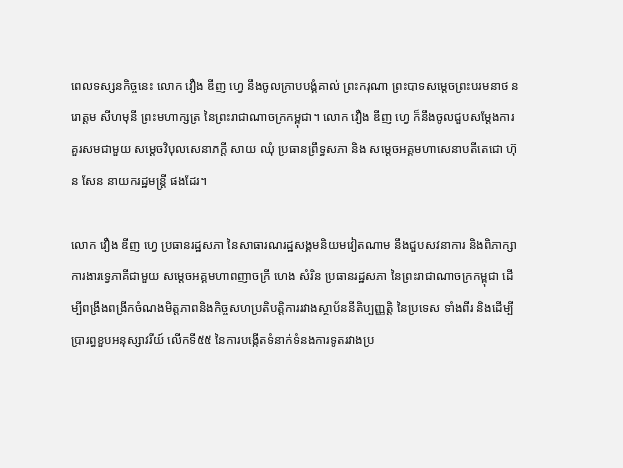ពេលទស្សនកិច្ចនេះ លោក វឿង ឌីញ ហ្វេ នឹងចូលក្រាបបង្គំគាល់ ព្រះករុណា ព្រះបាទសម្តេចព្រះបរមនាថ នរោត្តម សីហមុនី ព្រះមហាក្សត្រ នៃព្រះរាជាណាចក្រកម្ពុជា។ លោក វឿង ឌីញ ហ្វេ ក៏នឹងចូលជួបសម្ដែងការគួរសមជាមួយ សម្ដេចវិបុលសេនាភក្តី សាយ ឈុំ ប្រធានព្រឹទ្ធសភា និង សម្ដេចអគ្គមហាសេនាបតីតេជោ ហ៊ុន សែន នាយករដ្ឋមន្ត្រី ផងដែរ។

លោក វឿង ឌីញ ហ្វេ ប្រធានរដ្ឋសភា នៃសាធារណរដ្ឋសង្គមនិយមវៀតណាម នឹងជួបសវនាការ និងពិភាក្សាការងារទ្វេភាគីជាមួយ សម្តេចអគ្គមហាពញាចក្រី ហេង សំរិន ប្រធានរដ្ឋសភា នៃព្រះរាជាណាចក្រកម្ពុជា ដើម្បីពង្រឹងពង្រីកចំណងមិត្តភាពនិងកិច្ចសហប្រតិបត្តិការរវាងស្ថាប័ននីតិប្បញ្ញត្តិ នៃប្រទេស ទាំងពីរ និងដើម្បីប្រារព្ធខួបអនុស្សាវរីយ៍ លើកទី៥៥ នៃការបង្កើតទំនាក់ទំនងការទូតរវាងប្រ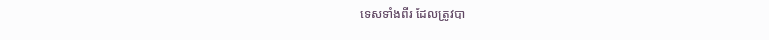ទេសទាំងពីរ ដែលត្រូវបា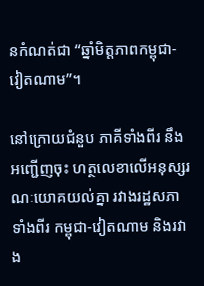នកំណត់ជា “ឆ្នាំមិត្តភាពកម្ពុជា-វៀតណាម”។

នៅក្រោយជំនួប ភាគីទាំងពីរ នឹងអញ្ជើញចុះ ហត្ថលេខាលើអនុស្សរណៈយោគយល់គ្នា រវាងរដ្ឋសភាទាំងពីរ កម្ពុជា-វៀតណាម និងរវាង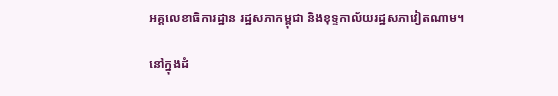អគ្គលេខាធិការដ្ឋាន រដ្ឋសភាកម្ពុជា និងខុទ្ទកាល័យរដ្ឋសភាវៀតណាម។

នៅក្នុងដំ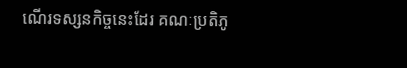ណើរទស្សនកិច្ចនេះដែរ គណៈប្រតិភូ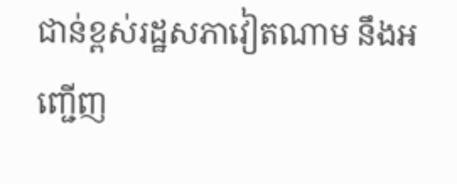ជាន់ខ្ពស់រដ្ឋសភាវៀតណាម នឹងអញ្ជើញ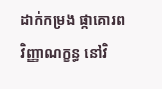ដាក់កម្រង ផ្កាគោរពវិញ្ញាណក្ខន្ធ នៅវិ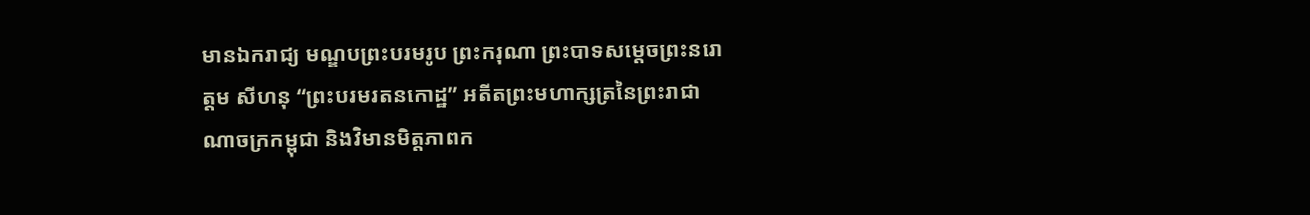មានឯករាជ្យ មណ្ឌបព្រះបរមរូប ព្រះករុណា ព្រះបាទសម្ដេចព្រះនរោត្ដម សីហនុ “ព្រះបរមរតនកោដ្ឋ” អតីតព្រះមហាក្សត្រនៃព្រះរាជាណាចក្រកម្ពុជា និងវិមានមិត្តភាពក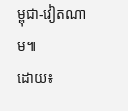ម្ពុជា-វៀតណាម៕
ដោយ៖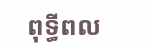ពុទ្ធីពល